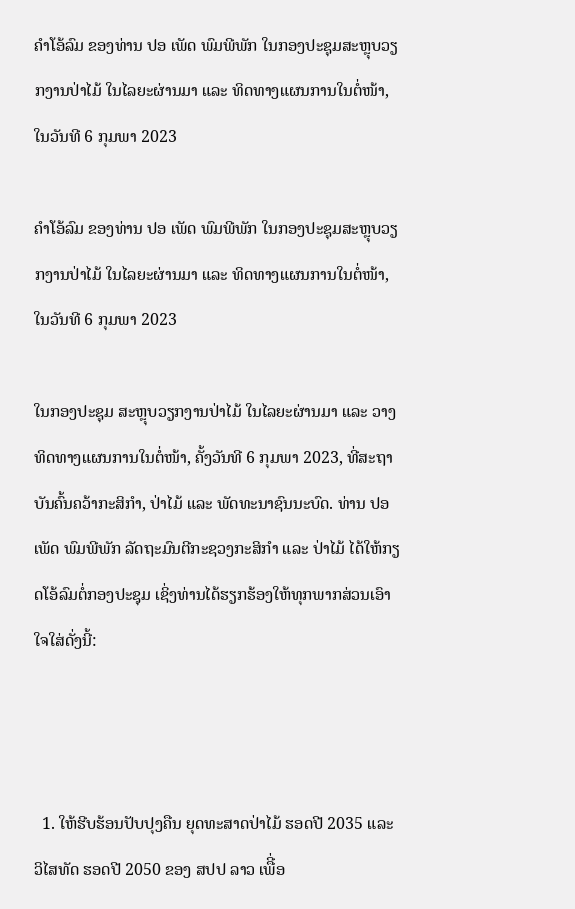ຄຳໂອ້ລົມ ຂອງທ່ານ ປອ ເພັດ ພົມພີພັກ ໃນກອງປະຊຸມສະຫຼຸບວຽກງານປ່າໄມ້ ໃນໄລຍະຜ່ານມາ ແລະ ທິດທາງແຜນການໃນຕໍ່ໜ້າ, ໃນວັນທີ 6 ກຸມພາ 2023

ຄຳໂອ້ລົມ ຂອງທ່ານ ປອ ເພັດ ພົມພີພັກ ໃນກອງປະຊຸມສະຫຼຸບວຽກງານປ່າໄມ້ ໃນໄລຍະຜ່ານມາ ແລະ ທິດທາງແຜນການໃນຕໍ່ໜ້າ, ໃນວັນທີ 6 ກຸມພາ 2023

ໃນກອງປະຊຸມ ສະຫຼຸບວຽກງານປ່າໄມ້ ໃນໄລຍະຜ່ານມາ ແລະ ວາງທິດທາງແຜນການໃນຕໍ່ໜ້າ, ຄັ້ງວັນທີ 6 ກຸມພາ 2023, ທີ່ສະຖາບັນຄົ້ນຄວ້າກະສິກຳ, ປ່າໄມ້ ແລະ ພັດທະນາຊົນນະບົດ. ທ່ານ ປອ ເພັດ ພົມພີພັກ ລັດຖະມົນຕີກະຊວງກະສິກຳ ແລະ ປ່າໄມ້ ໄດ້ໃຫ້ກຽດໂອ້ລົມຕໍ່ກອງປະຊຸມ ເຊິ່ງທ່ານໄດ້ຮຽກຮ້ອງໃຫ້ທຸກພາກສ່ວນເອົາໃຈໃສ່ດັ່ງນີ້:



  1. ໃຫ້ຮີບຮ້ອນປັບປຸງຄືນ ຍຸດທະສາດປ່າໄມ້ ຮອດປີ 2035 ແລະ ວິໄສທັດ ຮອດປີ 2050 ຂອງ ສປປ ລາວ ເພືີ່ອ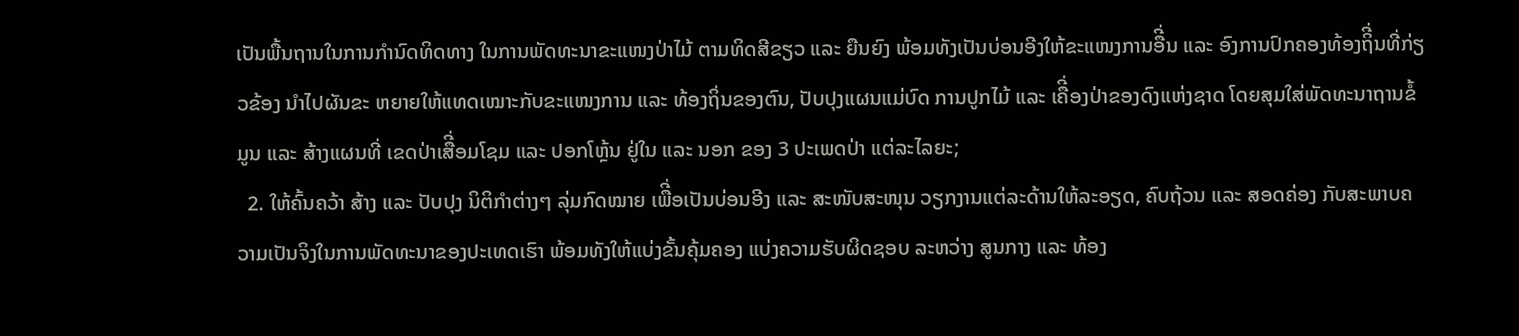ເປັນພື້ນຖານໃນການກໍານົດທິດທາງ ໃນການພັດທະນາຂະແໜງປ່າໄມ້ ຕາມທິດສີຂຽວ ແລະ ຍືນຍົງ ພ້ອມທັງເປັນບ່ອນອີງໃຫ້ຂະແໜງການອືີ່ນ ແລະ ອົງການປົກຄອງທ້ອງຖິີ່ນທີ່ກ່ຽວຂ້ອງ ນໍາໄປຜັນຂະ ຫຍາຍໃຫ້ແທດເໝາະກັບຂະແໜງການ ແລະ ທ້ອງຖິ່ນຂອງຕົນ, ປັບປຸງແຜນແມ່ບົດ ການປູກໄມ້ ແລະ ເຄືີ່ອງປ່າຂອງດົງແຫ່ງຊາດ ໂດຍສຸມໃສ່ພັດທະນາຖານຂໍ້ມູນ ແລະ ສ້າງແຜນທີ່ ເຂດປ່າເສືີ່ອມໂຊມ ແລະ ປອກໂຫຼ້ນ ຢູ່ໃນ ແລະ ນອກ ຂອງ 3 ປະເພດປ່າ ແຕ່ລະໄລຍະ;
  2. ໃຫ້ຄົ້ນຄວ້າ ສ້າງ ແລະ ປັບປຸງ ນິຕິກໍາຕ່າງໆ ລຸ່ມກົດໝາຍ ເພືີ່ອເປັນບ່ອນອີງ ແລະ ສະໜັບສະໜຸນ ວຽກງານແຕ່ລະດ້ານໃຫ້ລະອຽດ, ຄົບຖ້ວນ ແລະ ສອດຄ່ອງ ກັບສະພາບຄວາມເປັນຈິງໃນການພັດທະນາຂອງປະເທດເຮົາ ພ້ອມທັງໃຫ້ແບ່ງຂັ້ນຄຸ້ມຄອງ ແບ່ງຄວາມຮັບຜິດຊອບ ລະຫວ່າງ ສູນກາງ ແລະ ທ້ອງ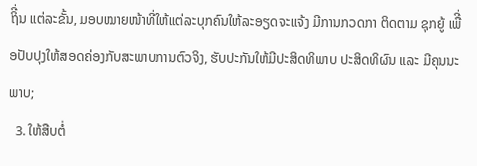ຖິີ່ນ ແຕ່ລະຂັ້ນ, ມອບໝາຍໜ້າທີ່ໃຫ້ແຕ່ລະບຸກຄົນໃຫ້ລະອຽດຈະແຈ້ງ ມີການກວດກາ ຕິດຕາມ ຊຸກຍູ້ ເພືີ່ອປັບປຸງໃຫ້ສອດຄ່ອງກັບສະພາບການຕົວຈິງ, ຮັບປະກັນໃຫ້ມີປະສິດທິພາບ ປະສິດທິຜົນ ແລະ ມີຄຸນນະພາບ;
  3. ໃຫ້ສືບຕໍ່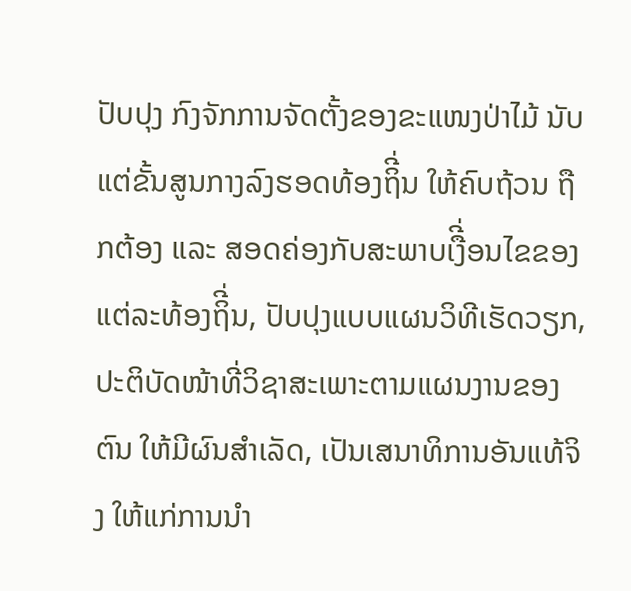ປັບປຸງ ກົງຈັກການຈັດຕັ້ງຂອງຂະແໜງປ່າໄມ້ ນັບແຕ່ຂັ້ນສູນກາງລົງຮອດທ້ອງຖິີ່ນ ໃຫ້ຄົບຖ້ວນ ຖືກຕ້ອງ ແລະ ສອດຄ່ອງກັບສະພາບເງືີ່ອນໄຂຂອງແຕ່ລະທ້ອງຖິີ່ນ, ປັບປຸງແບບແຜນວິທີເຮັດວຽກ, ປະຕິບັດໜ້າທີ່ວິຊາສະເພາະຕາມແຜນງານຂອງຕົນ ໃຫ້ມີຜົນສໍາເລັດ, ເປັນເສນາທິການອັນແທ້ຈິງ ໃຫ້ແກ່ການນໍາ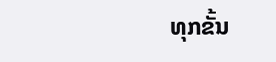ທຸກຂັ້ນ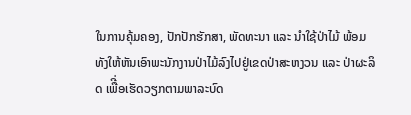ໃນການຄຸ້ມຄອງ, ປັກປັກຮັກສາ, ພັດທະນາ ແລະ ນໍາໃຊ້ປ່າໄມ້ ພ້ອມທັງໃຫ້ຫັນເອົາພະນັກງານປ່າໄມ້ລົງໄປຢູ່ເຂດປ່າສະຫງວນ ແລະ ປ່າຜະລິດ ເພືີ່ອເຮັດວຽກຕາມພາລະບົດ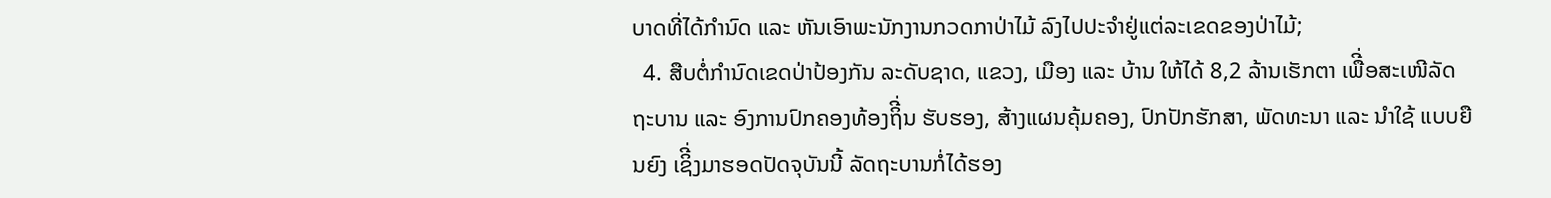ບາດທີ່ໄດ້ກໍານົດ ແລະ ຫັນເອົາພະນັກງານກວດກາປ່າໄມ້ ລົງໄປປະຈໍາຢູ່ແຕ່ລະເຂດຂອງປ່າໄມ້;
  4. ສືບຕໍ່ກໍານົດເຂດປ່າປ້ອງກັນ ລະດັບຊາດ, ແຂວງ, ເມືອງ ແລະ ບ້ານ ໃຫ້ໄດ້ 8,2 ລ້ານເຮັກຕາ ເພືີ່ອສະເໜີລັດຖະບານ ແລະ ອົງການປົກຄອງທ້ອງຖິີ່ນ ຮັບຮອງ, ສ້າງແຜນຄຸ້ມຄອງ, ປົກປັກຮັກສາ, ພັດທະນາ ແລະ ນໍາໃຊ້ ແບບຍືນຍົງ ເຊິີ່ງມາຮອດປັດຈຸບັນນີ້ ລັດຖະບານກໍ່ໄດ້ຮອງ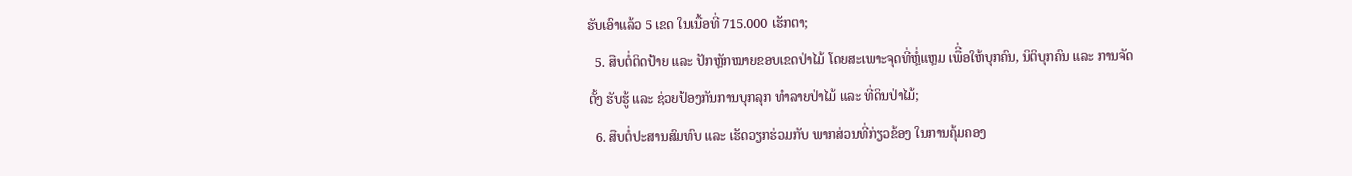ຮັບເອົາແລ້ວ 5 ເຂດ ໃນເນື້ອທີ່ 715.000 ເຮັກຕາ;
  5. ສືບຕໍ່ຕິດປ້າຍ ແລະ ປັກຫຼັກໝາຍຂອບເຂດປ່າໄມ້ ໂດຍສະເພາະຈຸດທີ່ຫຼໍ່ແຫຼມ ເພືີ່ອໃຫ້ບຸກຄົນ, ນິຕິບຸກຄົນ ແລະ ການຈັດຕັ້ງ ຮັບຮູ້ ແລະ ຊ່ວຍປ້ອງກັນການບຸກລຸກ ທໍາລາຍປ່າໄມ້ ແລະ ທີ່ດິນປ່າໄມ້;
  6. ສືບຕໍ່ປະສານສົມທົບ ແລະ ເຮັດວຽກຮ່ວມກັບ ພາກສ່ວນທີ່ກ່ຽວຂ້ອງ ໃນການຄຸ້ມຄອງ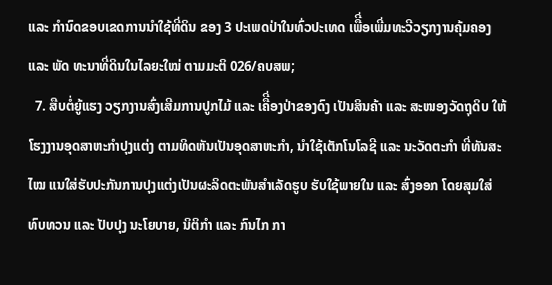ແລະ ກໍານົດຂອບເຂດການນໍາໃຊ້ທີ່ດິນ ຂອງ 3 ປະເພດປ່າໃນທົ່ວປະເທດ ເພືີ່ອເພີ່ມທະວີວຽກງານຄຸ້ມຄອງ ແລະ ພັດ ທະນາທີ່ດິນໃນໄລຍະໃໝ່ ຕາມມະຕິ 026/ຄບສພ;
  7. ສືບຕໍ່ຍູ້ແຮງ ວຽກງານສົ່ງເສີມການປູກໄມ້ ແລະ ເຄືີ່ອງປ່າຂອງດົງ ເປັນສິນຄ້າ ແລະ ສະໜອງວັດຖຸດິບ ໃຫ້ໂຮງງານອຸດສາຫະກໍາປຸງແຕ່ງ ຕາມທິດຫັນເປັນອຸດສາຫະກໍາ, ນໍາໃຊ້ເຕັກໂນໂລຊີ ແລະ ນະວັດຕະກໍາ ທີ່ທັນສະໄໝ ແນໃສ່ຮັບປະກັນການປຸງແຕ່ງເປັນຜະລິດຕະພັນສໍາເລັດຮູບ ຮັບໃຊ້ພາຍໃນ ແລະ ສົ່ງອອກ ໂດຍສຸມໃສ່ ທົບທວນ ແລະ ປັບປຸງ ນະໂຍບາຍ, ນິຕິກໍາ ແລະ ກົນໄກ ກາ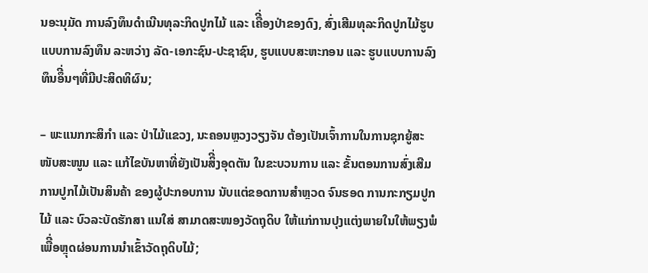ນອະນຸມັດ ການລົງທຶນດໍາເນີນທຸລະກິດປູກໄມ້ ແລະ ເຄືີ່ອງປ່າຂອງດົງ, ສົ່ງເສີມທຸລະກິດປູກໄມ້ຮູບແບບການລົງທຶນ ລະຫວ່າງ ລັດ-ເອກະຊົນ-ປະຊາຊົນ, ຮູບແບບສະຫະກອນ ແລະ ຮູບແບບການລົງທຶນອຶີ່ນໆທີ່ມີປະສິດທິຜົນ;

– ພະແນກກະສິກໍາ ແລະ ປ່າໄມ້ແຂວງ, ນະຄອນຫຼວງວຽງຈັນ ຕ້ອງເປັນເຈົ້າການໃນການຊຸກຍູ້ສະໜັບສະໜູນ ແລະ ແກ້ໄຂບັນຫາທີ່ຍັງເປັນສິີ່ງອຸດຕັນ ໃນຂະບວນການ ແລະ ຂັ້ນຕອນການສົ່ງເສີມການປູກໄມ້ເປັນສິນຄ້າ ຂອງຜູ້ປະກອບການ ນັບແຕ່ຂອດການສໍາຫຼວດ ຈົນຮອດ ການກະກຽມປູກໄມ້ ແລະ ບົວລະບັດຮັກສາ ແນໃສ່ ສາມາດສະໜອງວັດຖຸດິບ ໃຫ້ແກ່ການປຸງແຕ່ງພາຍໃນໃຫ້ພຽງພໍ ເພືີ່ອຫຼຸດຜ່ອນການນໍາເຂົ້າວັດຖຸດິບໄມ້;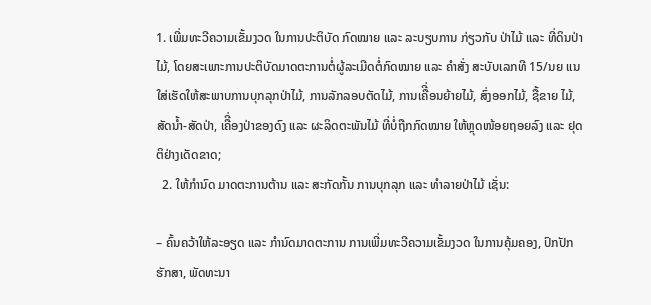1. ເພີ່ມທະວີຄວາມເຂັ້ມງວດ ໃນການປະຕິບັດ ກົດໝາຍ ແລະ ລະບຽບການ ກ່ຽວກັບ ປ່າໄມ້ ແລະ ທີ່ດິນປ່າໄມ້, ໂດຍສະເພາະການປະຕິບັດມາດຕະການຕໍ່ຜູ້ລະເມີດຕໍ່ກົດໝາຍ ແລະ ຄໍາສັ່ງ ສະບັບເລກທີ 15/ນຍ ແນໃສ່ເຮັດໃຫ້ສະພາບການບຸກລຸກປ່າໄມ້, ການລັກລອບຕັດໄມ້, ການເຄືີ່ອນຍ້າຍໄມ້, ສົ່ງອອກໄມ້, ຊື້ຂາຍ ໄມ້, ສັດນໍ້າ-ສັດປ່າ, ເຄືີ່ອງປ່າຂອງດົງ ແລະ ຜະລິດຕະພັນໄມ້ ທີ່ບໍ່ຖືກກົດໝາຍ ໃຫ້ຫຼຸດໜ້ອຍຖອຍລົງ ແລະ ຢຸດຕິຢ່າງເດັດຂາດ;
  2. ໃຫ້ກໍານົດ ມາດຕະການຕ້ານ ແລະ ສະກັດກັ້ນ ການບຸກລຸກ ແລະ ທໍາລາຍປ່າໄມ້ ເຊັ່ນ:

– ຄົ້ນຄວ້າໃຫ້ລະອຽດ ແລະ ກໍານົດມາດຕະການ ການເພີ່ມທະວີຄວາມເຂັ້ມງວດ ໃນການຄຸ້ມຄອງ, ປົກປັກຮັກສາ, ພັດທະນາ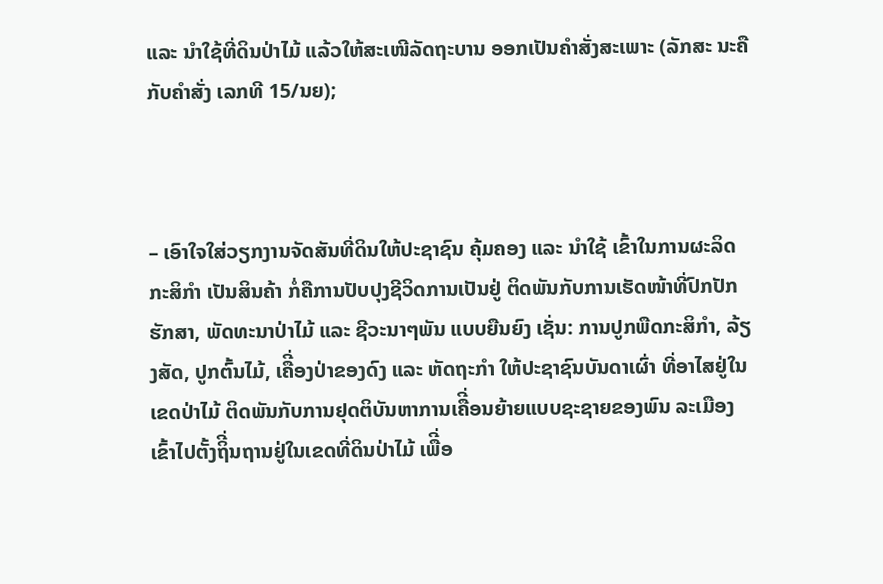ແລະ ນໍາໃຊ້ທີ່ດິນປ່າໄມ້ ແລ້ວໃຫ້ສະເໜີລັດຖະບານ ອອກເປັນຄໍາສັ່ງສະເພາະ (ລັກສະ ນະຄືກັບຄໍາສັ່ງ ເລກທີ 15/ນຍ);



– ເອົາໃຈໃສ່ວຽກງານຈັດສັນທີ່ດິນໃຫ້ປະຊາຊົນ ຄຸ້ມຄອງ ແລະ ນໍາໃຊ້ ເຂົ້າໃນການຜະລິດກະສິກໍາ ເປັນສິນຄ້າ ກໍ່ຄືການປັບປຸງຊີວິດການເປັນຢູ່ ຕິດພັນກັບການເຮັດໜ້າທີ່ປົກປັກຮັກສາ, ພັດທະນາປ່າໄມ້ ແລະ ຊີວະນາໆພັນ ແບບຍືນຍົງ ເຊັ່ນ: ການປູກພືດກະສິກໍາ, ລ້ຽງສັດ, ປູກຕົ້ນໄມ້, ເຄືີ່ອງປ່າຂອງດົງ ແລະ ຫັດຖະກໍາ ໃຫ້ປະຊາຊົນບັນດາເຜົ່າ ທີ່ອາໄສຢູ່ໃນເຂດປ່າໄມ້ ຕິດພັນກັບການຢຸດຕິບັນຫາການເຄືີ່ອນຍ້າຍແບບຊະຊາຍຂອງພົນ ລະເມືອງ ເຂົ້າໄປຕັ້ງຖິີ່ນຖານຢູ່ໃນເຂດທີ່ດິນປ່າໄມ້ ເພືີ່ອ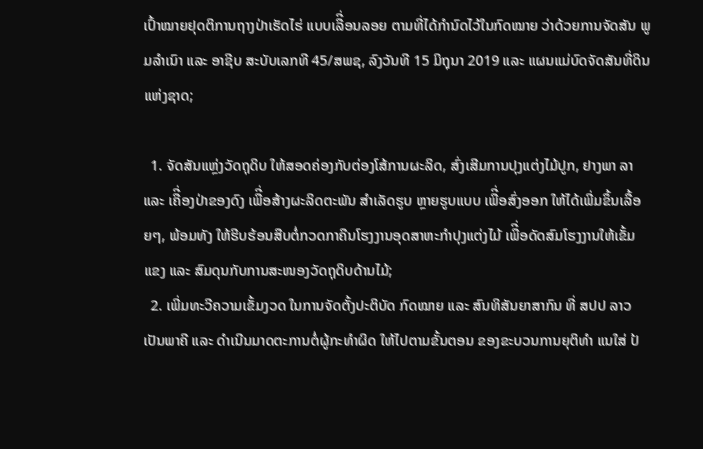ເປົ້າໝາຍຢຸດຕິການຖາງປ່າເຮັດໄຮ່ ແບບເລືີ່ອນລອຍ ຕາມທີ່ໄດ້ກໍານົດໄວ້ໃນກົດໝາຍ ວ່າດ້ວຍການຈັດສັນ ພູມລໍາເນົາ ແລະ ອາຊີບ ສະບັບເລກທີ 45/ສພຊ, ລົງວັນທີ 15 ມິຖຸນາ 2019 ແລະ ແຜນແມ່ບົດຈັດສັນທີ່ດິນແຫ່ງຊາດ;

  1. ຈັດສັນແຫຼ່ງວັດຖຸດິບ ໃຫ້ສອດຄ່ອງກັບຕ່ອງໂສ້ການຜະລິດ, ສົ່ງເສີມການປຸງແຕ່ງໄມ້ປູກ, ຢາງພາ ລາ ແລະ ເຄືີ່ອງປ່າຂອງດົງ ເພືີ່ອສ້າງຜະລິດຕະພັນ ສໍາເລັດຮູບ ຫຼາຍຮູບແບບ ເພືີ່ອສົ່ງອອກ ໃຫ້ໄດ້ເພີ່ມຂຶ້ນເລື້ອຍໆ, ພ້ອມທັງ ໃຫ້ຮີບຮ້ອນສືບຕໍ່ກວດກາຄືນໂຮງງານອຸດສາຫະກໍາປຸງແຕ່ງໄມ້ ເພືີ່ອດັດສົມໂຮງງານໃຫ້ເຂັ້ມ ແຂງ ແລະ ສົມດຸນກັບການສະໜອງວັດຖຸດິບດ້ານໄມ້;
  2. ເພີ່ມທະວີຄວາມເຂັ້ມງວດ ໃນການຈັດຕັ້ງປະຕິບັດ ກົດໝາຍ ແລະ ສົນທິສັນຍາສາກົນ ທີ່ ສປປ ລາວ ເປັນພາຄີ ແລະ ດໍາເນີນມາດຕະການຕໍ່ຜູ້ກະທໍາຜິດ ໃຫ້ໄປຕາມຂັ້ນຕອນ ຂອງຂະບວນການຍຸຕິທໍາ ແນໃສ່ ປ້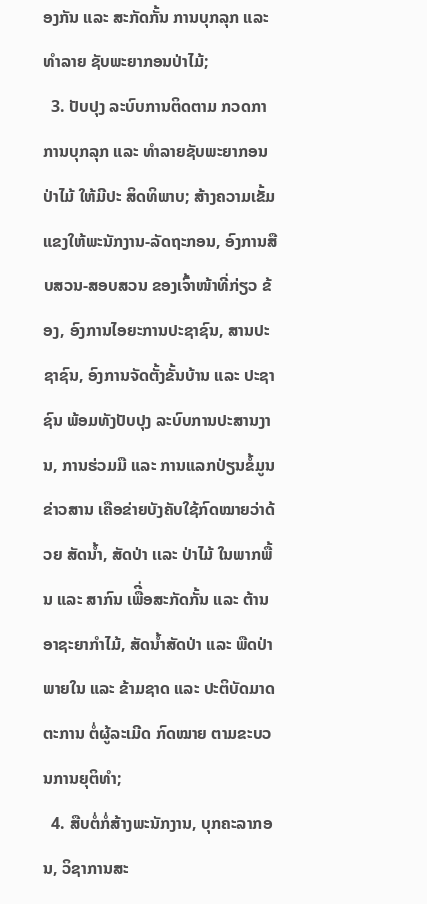ອງກັນ ແລະ ສະກັດກັ້ນ ການບຸກລຸກ ແລະ ທໍາລາຍ ຊັບພະຍາກອນປ່າໄມ້;
  3. ປັບປຸງ ລະບົບການຕິດຕາມ ກວດກາ ການບຸກລຸກ ແລະ ທໍາລາຍຊັບພະຍາກອນປ່າໄມ້ ໃຫ້ມີປະ ສິດທິພາບ; ສ້າງຄວາມເຂັ້ມແຂງໃຫ້ພະນັກງານ-ລັດຖະກອນ, ອົງການສືບສວນ-ສອບສວນ ຂອງເຈົ້າໜ້າທີ່ກ່ຽວ ຂ້ອງ, ອົງການໄອຍະການປະຊາຊົນ, ສານປະຊາຊົນ, ອົງການຈັດຕັ້ງຂັ້ນບ້ານ ແລະ ປະຊາຊົນ ພ້ອມທັງປັບປຸງ ລະບົບການປະສານງານ, ການຮ່ວມມື ແລະ ການແລກປ່ຽນຂໍ້ມູນຂ່າວສານ ເຄືອຂ່າຍບັງຄັບໃຊ້ກົດໝາຍວ່າດ້ວຍ ສັດນໍ້າ, ສັດປ່າ ເເລະ ປ່າໄມ້ ໃນພາກພື້ນ ແລະ ສາກົນ ເພືີ່ອສະກັດກັ້ນ ແລະ ຕ້ານ ອາຊະຍາກໍາໄມ້, ສັດນໍ້າສັດປ່າ ແລະ ພືດປ່າ ພາຍໃນ ແລະ ຂ້າມຊາດ ແລະ ປະຕິບັດມາດຕະການ ຕໍ່ຜູ້ລະເມີດ ກົດໝາຍ ຕາມຂະບວນການຍຸຕິທໍາ;
  4. ສືບຕໍ່ກໍ່ສ້າງພະນັກງານ, ບຸກຄະລາກອນ, ວິຊາການສະ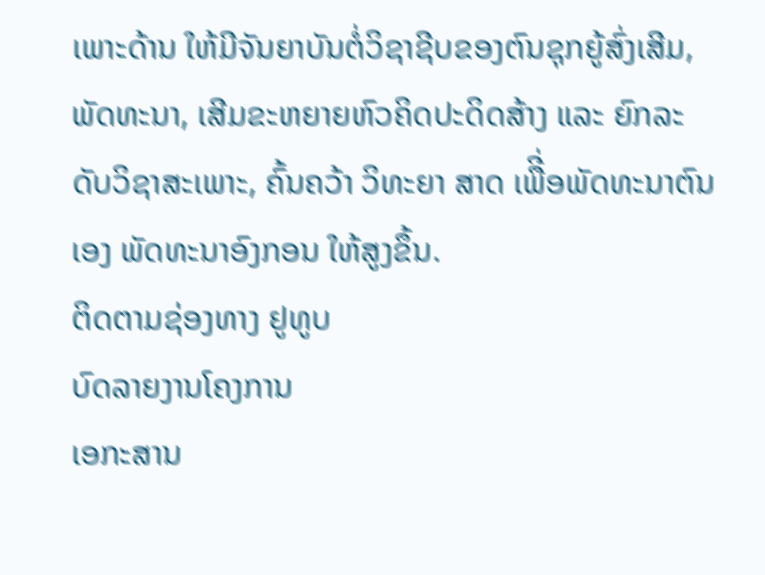ເພາະດ້ານ ໃຫ້ມີຈັນຍາບັນຕໍ່ວິຊາຊີບຂອງຕົນຊຸກຍູ້ສົ່ງເສີມ, ພັດທະນາ, ເສີມຂະຫຍາຍຫົວຄິດປະດິດສ້າງ ແລະ ຍົກລະດັບວິຊາສະເພາະ, ຄົ້ນຄວ້າ ວິທະຍາ ສາດ ເພືີ່ອພັດທະນາຕົນເອງ ພັດທະນາອົງກອນ ໃຫ້ສູງຂຶ້ນ.
ຕິດຕາມຊ່ອງທາງ ຢູທູບ
ບົດລາຍງານໂຄງການ
ເອກະສານ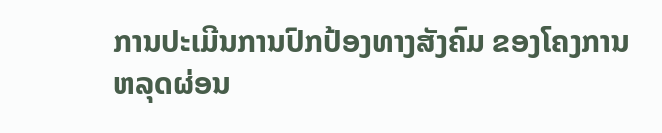ການປະເມີນການປົກປ້ອງທາງສັງຄົມ ຂອງໂຄງການຫລຸດຜ່ອນ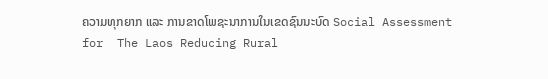ຄວາມທຸກຍາກ ແລະ ການຂາດໂພຊະນາການໃນເຂດຊົນນະບົດ Social Assessment for  The Laos Reducing Rural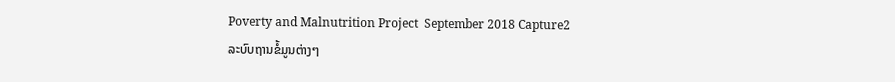Poverty and Malnutrition Project  September 2018 Capture2
ລະບົບຖານຂໍ້ມູນຕ່າງໆ